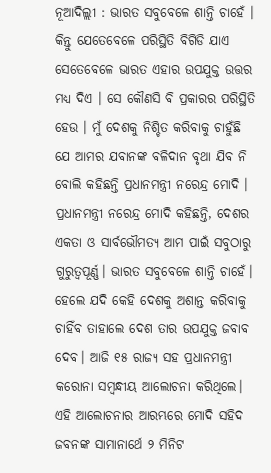ନୂଆଦିଲ୍ଲୀ : ଭାରତ ସବୁବେଳେ ଶାନ୍ତି ଚାହେଁ । କିନ୍ତୁ ଯେତେବେଳେ ପରିସ୍ଥିତି ବିଗିଡି ଯାଏ ସେତେବେଳେ ଭାରତ ଏହାର ଉପଯୁକ୍ତ ଉତ୍ତର ମଧ୍ୟ ଦିଏ । ସେ କୌଣସି ବି ପ୍ରକାରର ପରିସ୍ଥିତି ହେଉ । ମୁଁ ଦେଶକୁ ନିଶ୍ଚିତ କରିବାକୁ ଚାହୁଁଛି ଯେ ଆମର ଯବାନଙ୍କ ବଳିଦାନ ବୃଥା ଯିବ ନି ବୋଲି କହିଛନ୍ତି ପ୍ରଧାନମନ୍ତ୍ରୀ ନରେନ୍ଦ୍ର ମୋଦି ।
ପ୍ରଧାନମନ୍ତ୍ରୀ ନରେନ୍ଦ୍ର ମୋଦି କହିଛନ୍ତି, ଦେଶର ଏକତା ଓ ସାର୍ବଭୌମତ୍ୟ ଆମ ପାଇଁ ସବୁଠାରୁ ଗୁରୁତ୍ୱପୂର୍ଣ୍ଣ। ଭାରତ ସବୁବେଳେ ଶାନ୍ତି ଚାହେଁ। ହେଲେ ଯଦି କେହି ଦେଶକୁ ଅଶାନ୍ତ କରିବାକୁ ଚାହିଁବ ତାହାଲେ ଦେଶ ତାର ଉପଯୁକ୍ତ ଜବାବ ଦେବ। ଆଜି ୧୫ ରାଜ୍ୟ ସହ ପ୍ରଧାନମନ୍ତ୍ରୀ କରୋନା ସମ୍ବନ୍ଧୀୟ ଆଲୋଚନା କରିଥିଲେ। ଏହି ଆଲୋଚନାର ଆରମ୍ଭରେ ମୋଦି ସହିଦ ଜବନଙ୍କ ସାମାନାର୍ଥେ ୨ ମିନିଟ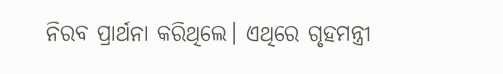ନିରବ ପ୍ରାର୍ଥନା କରିଥିଲେ। ଏଥିରେ ଗୃହମନ୍ତ୍ରୀ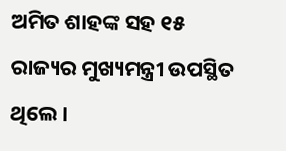ଅମିତ ଶାହଙ୍କ ସହ ୧୫ ରାଜ୍ୟର ମୁଖ୍ୟମନ୍ତ୍ରୀ ଉପସ୍ଥିତ ଥିଲେ।